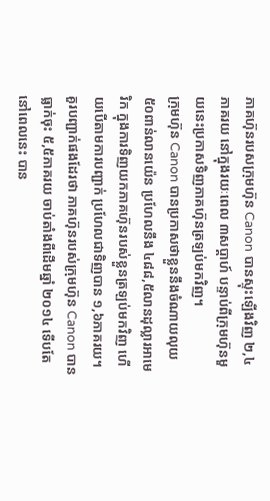ភាគហ៊ុនរបសក្រុមហ៊ុន Canon បានស្ទុះឡើងវិញ ២,៤ភាគរយ នៅក្នុងរយៈពេល ៣សប្ដាហ៍ បន្ទាប់ពីក្រុមហ៊ុនមួយនេះប្រកាសទិញភាគហ៊ុនត្រឡប់មកវិញ។
ក្រុមហ៊ុន Canon បានប្រកាសថាខ្លួននឹងចំណាយលុយ ៥០ពាន់លានយ៉េន ប្រហែលនឹង ៤៨៨,៥លានដុល្លារអាមេរិក ក្នុងការទិញយកភាគហ៊ុនរបស់ខ្លួនត្រឡប់មកវិញ ហើយបើតាមការបញ្ជាក់ ប្រហែលជាទិញបាន ១,៦ភាគរយ។
គួរបញ្ជាក់ផងដែរថា ភាគហ៊ុនរបស់ក្រុមហ៊ុន Canon បានធ្លាក់ចុះ ៥,៥ភាគរយ ចាប់តាំងពីដើមឆ្នាំ ២០១៤ ទើបតែនៅពេលនេះ បាន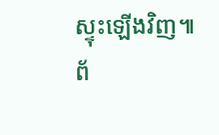ស្ទុះឡើងវិញ៕
ព័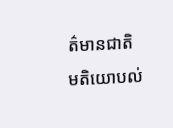ត៌មានជាតិ
មតិយោបល់